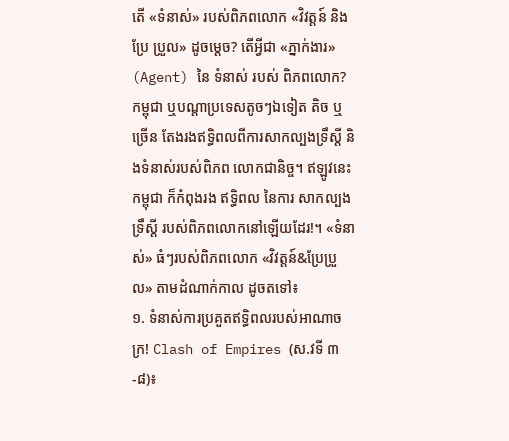តើ «ទំនាស់» របស់ពិភពលោក «វិវត្តន៍ និង ប្រែ ប្រួល» ដូចម្តេច? តើអ្វីជា «ភ្នាក់ងារ» (Agent) នៃ ទំនាស់ របស់ ពិភពលោក? កម្ពុជា ឬបណ្តាប្រទេសតូចៗឯទៀត តិច ឬច្រើន តែងរងឥទ្ធិពលពីការសាកល្បងទ្រឹស្តី និងទំនាស់របស់ពិភព លោកជានិច្ច។ ឥឡូវនេះ កម្ពុជា ក៏កំពុងរង ឥទ្ធិពល នៃការ សាកល្បងទ្រឹស្តី របស់ពិភពលោកនៅឡើយដែរ!។ «ទំនាស់» ធំៗរបស់ពិភពលោក «វិវត្តន៍&ប្រែប្រួល» តាមដំណាក់កាល ដូចតទៅ៖
១. ទំនាស់ការប្រគួតឥទ្ធិពលរបស់អាណាចក្រ! Clash of Empires (ស.វទី ៣-៨)៖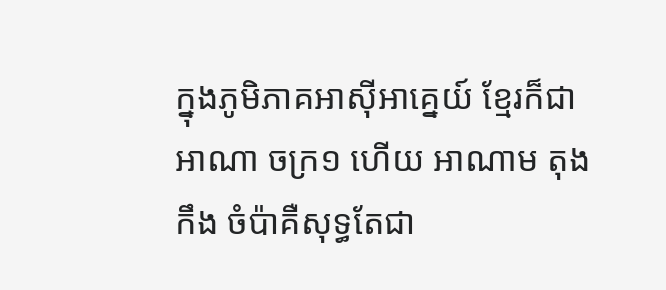ក្នុងភូមិភាគអាស៊ីអាគ្នេយ៍ ខ្មែរក៏ជាអាណា ចក្រ១ ហើយ អាណាម តុងកឹង ចំប៉ាគឺសុទ្ធតែជា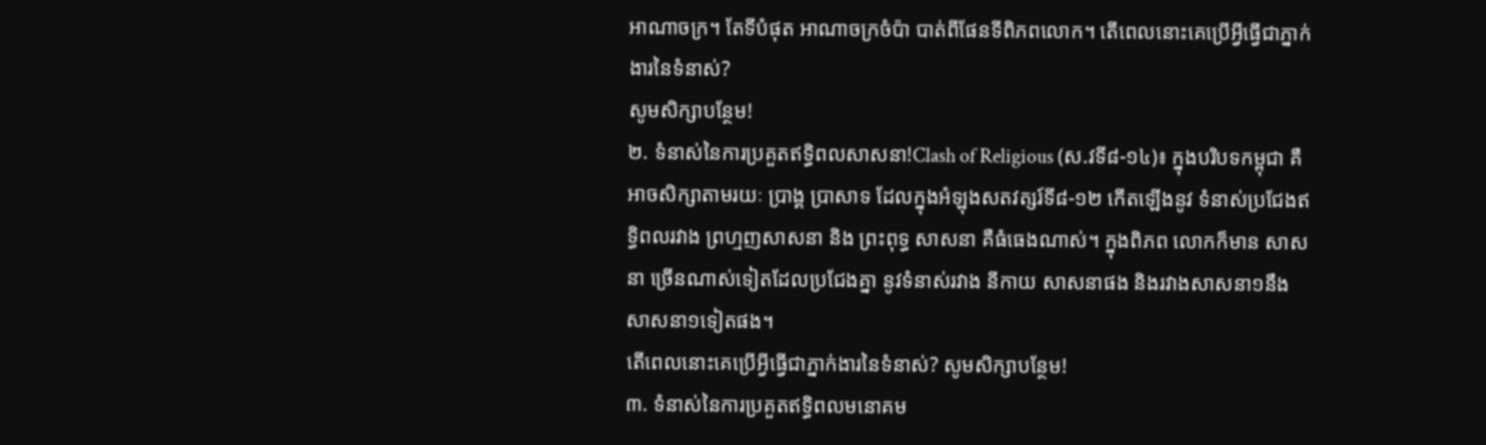អាណាចក្រ។ តែទីបំផុត អាណាចក្រចំប៉ា បាត់ពីផែនទីពិភពលោក។ តើពេលនោះគេប្រើអ្វីធ្វើជាភ្នាក់ងារនៃទំនាស់?
សូមសិក្សាបន្ថែម!
២. ទំនាស់នៃការប្រគួតឥទ្ធិពលសាសនា!Clash of Religious (ស.វទី៨-១៤)៖ ក្នុងបរិបទកម្ពុជា គឺអាចសិក្សាតាមរយៈ ប្រាង្គ ប្រាសាទ ដែលក្នុងអំឡុងសតវត្សរ៍ទី៨-១២ កើតឡើងនូវ ទំនាស់ប្រជែងឥទ្ធិពលរវាង ព្រហ្មញសាសនា និង ព្រះពុទ្ធ សាសនា គឺធំធេងណាស់។ ក្នុងពិភព លោកក៏មាន សាសនា ច្រើនណាស់ទៀតដែលប្រជែងគ្នា នូវទំនាស់រវាង នីកាយ សាសនាផង និងរវាងសាសនា១នឹងសាសនា១ទៀតផង។
តើពេលនោះគេប្រើអ្វីធ្វើជាភ្នាក់ងារនៃទំនាស់? សូមសិក្សាបន្ថែម!
៣. ទំនាស់នៃការប្រគួតឥទ្ធិពលមនោគម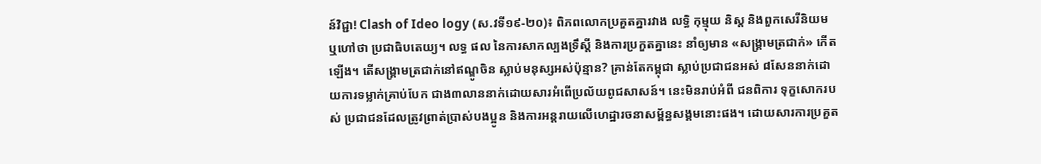ន៍វិជ្ជា! Clash of Ideo logy (ស.វទី១៩-២០)៖ ពិភពលោកប្រគួតគ្នារវាង លទ្ធិ កុម្មុយ និស្ត និងពួកសេរីនិយម ឬហៅថា ប្រជាធិបតេយ្យ។ លទ្ធ ផល នៃការសាកល្បងទ្រឹស្តី និងការប្រកួតគ្នានេះ នាំឲ្យមាន «សង្គ្រាមត្រជាក់» កើតឡើង។ តើសង្គ្រាមត្រជាក់នៅឥណ្ឌូចិន ស្លាប់មនុស្សអស់ប៉ុន្មាន? គ្រាន់តែកម្ពុជា ស្លាប់ប្រជាជនអស់ ៨សែននាក់ដោយការទម្លាក់គ្រាប់បែក ជាង៣លាននាក់ដោយសារអំពើប្រល័យពូជសាសន៍។ នេះមិនរាប់អំពី ជនពិការ ទុក្ខសោករបស់ ប្រជាជនដែលត្រូវព្រាត់ប្រាស់បងប្អូន និងការអន្តរាយលើហេដ្ឋារចនាសម្ព័ន្ធសង្គមនោះផង។ ដោយសារការប្រគួត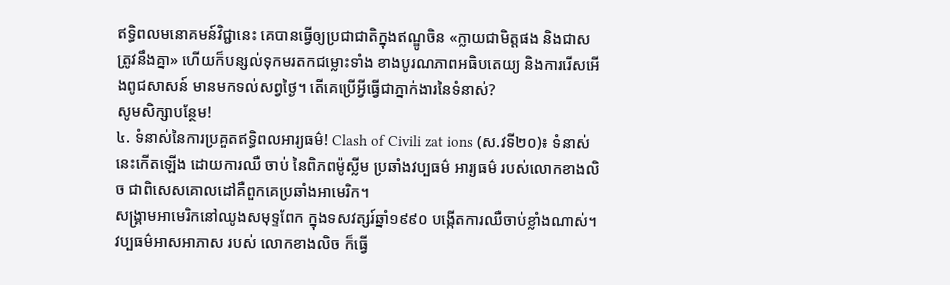ឥទ្ធិពលមនោគមន៍វិជ្ជានេះ គេបានធ្វើឲ្យប្រជាជាតិក្នុងឥណ្ឌូចិន «ក្លាយជាមិត្តផង និងជាសត្រូវនឹងគ្នា» ហើយក៏បន្សល់ទុកមរតកជម្លោះទាំង ខាងបូរណភាពអធិបតេយ្យ និងការរើសអើងពូជសាសន៍ មានមកទល់សព្វថ្ងៃ។ តើគេប្រើអ្វីធ្វើជាភ្នាក់ងារនៃទំនាស់?
សូមសិក្សាបន្ថែម!
៤. ទំនាស់នៃការប្រគួតឥទ្ធិពលអារ្យធម៌! Clash of Civili zat ions (ស.វទី២០)៖ ទំនាស់នេះកើតឡើង ដោយការឈឺ ចាប់ នៃពិភពម៉ូស្លីម ប្រឆាំងវប្បធម៌ អារ្យធម៌ របស់លោកខាងលិច ជាពិសេសគោលដៅគឺពួកគេប្រឆាំងអាមេរិក។
សង្គ្រាមអាមេរិកនៅឈូងសមុទ្ទពែក ក្នុងទសវត្សរ៍ឆ្នាំ១៩៩០ បង្កើតការឈឺចាប់ខ្លាំងណាស់។ វប្បធម៌អាសអាភាស របស់ លោកខាងលិច ក៏ធ្វើ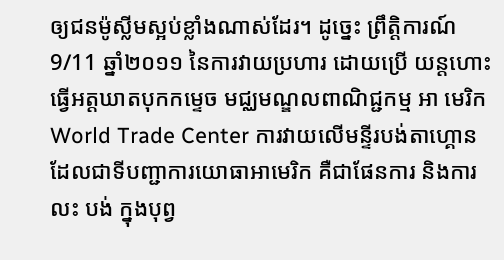ឲ្យជនម៉ូស្លីមស្អប់ខ្លាំងណាស់ដែរ។ ដូច្នេះ ព្រឹត្តិការណ៍ 9/11 ឆ្នាំ២០១១ នៃការវាយប្រហារ ដោយប្រើ យន្តហោះធ្វើអត្តឃាតបុកកម្ទេច មជ្ឈមណ្ឌលពាណិជ្ជកម្ម អា មេរិក World Trade Center ការវាយលើមន្ទីរបង់តាហ្គោន ដែលជាទីបញ្ជាការយោធាអាមេរិក គឺជាផែនការ និងការលះ បង់ ក្នុងបុព្វ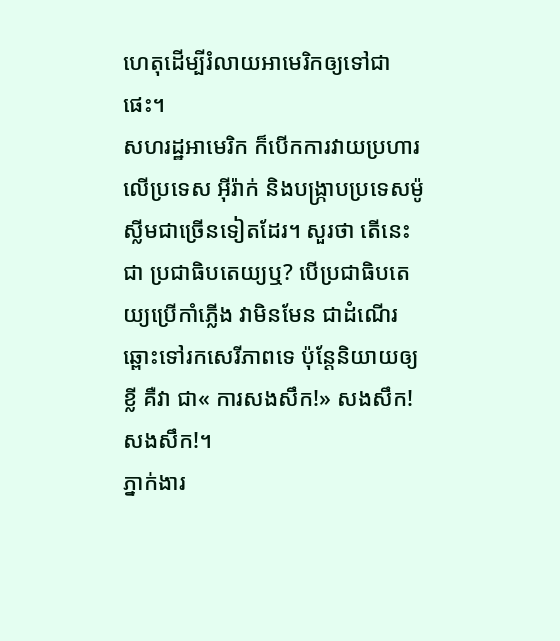ហេតុដើម្បីរំលាយអាមេរិកឲ្យទៅជាផេះ។
សហរដ្ឋអាមេរិក ក៏បើកការវាយប្រហារលើប្រទេស អ៊ីរ៉ាក់ និងបង្ក្រាបប្រទេសម៉ូស្លីមជាច្រើនទៀតដែរ។ សួរថា តើនេះជា ប្រជាធិបតេយ្យឬ? បើប្រជាធិបតេយ្យប្រើកាំភ្លើង វាមិនមែន ជាដំណើរឆ្ពោះទៅរកសេរីភាពទេ ប៉ុន្តែនិយាយឲ្យខ្លី គឺវា ជា« ការសងសឹក!» សងសឹក! សងសឹក!។
ភ្នាក់ងារ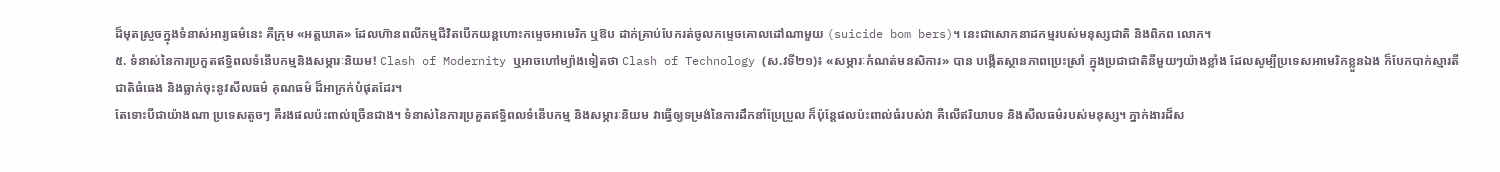ដ៏មុតស្រួចក្នុងទំនាស់អារ្យធម៌នេះ គឺក្រុម «អត្តឃាត» ដែលហ៊ានពលីកម្មជីវិតបើកយន្តហោះកម្ទេចអាមេរិក ឬឱប ដាក់គ្រាប់បែករត់ចូលកម្ទេចគោលដៅណាមួយ (suicide bom bers)។ នេះជាសោកនាដកម្មរបស់មនុស្សជាតិ និងពិភព លោក។
៥. ទំនាស់នៃការប្រកួតឥទ្ធិពលទំនើបកម្មនិងសម្ភារៈនិយម! Clash of Modernity ឬអាចហៅម្យ៉ាងទៀតថា Clash of Technology (ស.វទី២១)៖ «សម្ភារៈកំណត់មនសិការ» បាន បង្កើតស្ថានភាពប្រេះស្រាំ ក្នុងប្រជាជាតិនីមួយៗយ៉ាងខ្លាំង ដែលសូម្បីប្រទេសអាមេរិកខ្លួនឯង ក៏បែកបាក់ស្មារតីជាតិធំធេង និងធ្លាក់ចុះនូវសីលធម៌ គុណធម៌ ដ៏អាក្រក់បំផុតដែរ។
តែទោះបីជាយ៉ាងណា ប្រទេសតូចៗ គឺរងផលប៉ះពាល់ច្រើនជាង។ ទំនាស់នៃការប្រគួតឥទ្ធិពលទំនើបកម្ម និងសម្ភារៈនិយម វាធ្វើឲ្យទម្រង់នៃការដឹកនាំប្រែប្រួល ក៏ប៉ុន្តែផលប៉ះពាល់ធំរបស់វា គឺលើឥរិយាបទ និងសីលធម៌របស់មនុស្ស។ ភ្នាក់ងារដ៏ស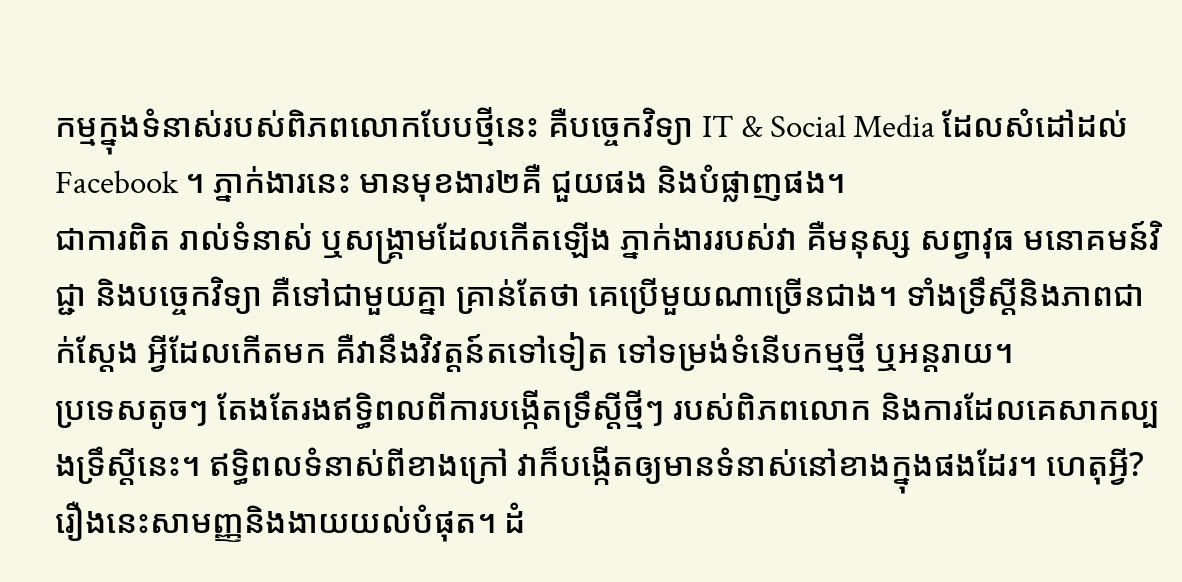កម្មក្នុងទំនាស់របស់ពិភពលោកបែបថ្មីនេះ គឺបច្ចេកវិទ្យា IT & Social Media ដែលសំដៅដល់ Facebook ។ ភ្នាក់ងារនេះ មានមុខងារ២គឺ ជួយផង និងបំផ្លាញផង។
ជាការពិត រាល់ទំនាស់ ឬសង្គ្រាមដែលកើតឡើង ភ្នាក់ងាររបស់វា គឺមនុស្ស សព្វាវុធ មនោគមន៍វិជ្ជា និងបច្ចេកវិទ្យា គឺទៅជាមួយគ្នា គ្រាន់តែថា គេប្រើមួយណាច្រើនជាង។ ទាំងទ្រឹស្តីនិងភាពជាក់ស្តែង អ្វីដែលកើតមក គឺវានឹងវិវត្តន៍តទៅទៀត ទៅទម្រង់ទំនើបកម្មថ្មី ឬអន្តរាយ។
ប្រទេសតូចៗ តែងតែរងឥទ្ធិពលពីការបង្កើតទ្រឹស្តីថ្មីៗ របស់ពិភពលោក និងការដែលគេសាកល្បងទ្រឹស្តីនេះ។ ឥទ្ធិពលទំនាស់ពីខាងក្រៅ វាក៏បង្កើតឲ្យមានទំនាស់នៅខាងក្នុងផងដែរ។ ហេតុអ្វី? រឿងនេះសាមញ្ញនិងងាយយល់បំផុត។ ដំ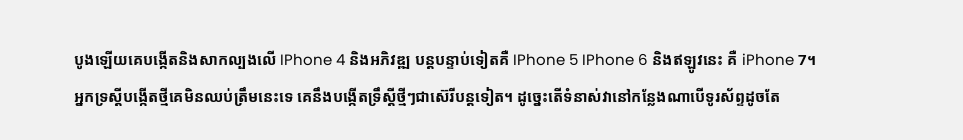បូងឡើយគេបង្កើតនិងសាកល្បងលើ IPhone 4 និងអភិវឌ្ឍ បន្តបន្ទាប់ទៀតគឺ IPhone 5 IPhone 6 និងឥឡូវនេះ គឺ iPhone 7។ អ្នកទ្រស្តីបង្កើតថ្មីគេមិនឈប់ត្រឹមនេះទេ គេនឹងបង្កើតទ្រឹស្តីថ្មីៗជាស៊េរីបន្តទៀត។ ដូច្នេះតើទំនាស់វានៅកន្លែងណាបើទូរស័ព្ទដូចតែ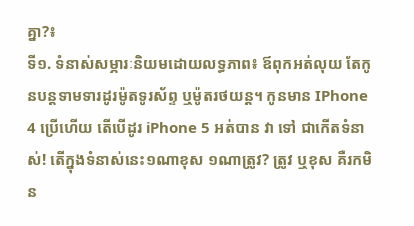គ្នា?៖
ទី១. ទំនាស់សម្ភារៈនិយមដោយលទ្ធភាព៖ ឪពុកអត់លុយ តែកូនបន្តទាមទារដូរម៉ូតទូរស័ព្ទ ឬម៉ូតរថយន្ត។ កូនមាន IPhone 4 ប្រើហើយ តើបើដូរ iPhone 5 អត់បាន វា ទៅ ជាកើតទំនាស់! តើក្នុងទំនាស់នេះ១ណាខុស ១ណាត្រូវ? ត្រូវ ឬខុស គឺរកមិន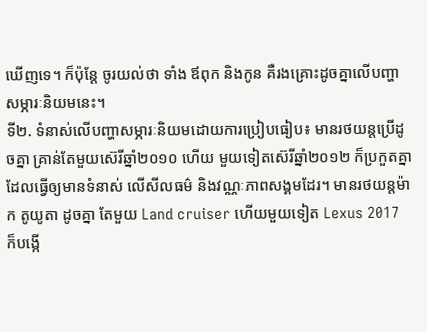ឃើញទេ។ ក៏ប៉ុន្តែ ចូរយល់ថា ទាំង ឪពុក និងកូន គឺរងគ្រោះដូចគ្នាលើបញ្ហាសម្ភារៈនិយមនេះ។
ទី២. ទំនាស់លើបញ្ហាសម្ភារៈនិយមដោយការប្រៀបធៀប៖ មានរថយន្តប្រើដូចគ្នា គ្រាន់តែមួយស៊េរីឆ្នាំ២០១០ ហើយ មួយទៀតស៊េរីឆ្នាំ២០១២ ក៏ប្រកួតគ្នា ដែលធ្វើឲ្យមានទំនាស់ លើសីលធម៌ និងវណ្ណៈភាពសង្គមដែរ។ មានរថយន្តម៉ាក តូយូតា ដូចគ្នា តែមួយ Land cruiser ហើយមួយទៀត Lexus 2017 ក៏បង្កើ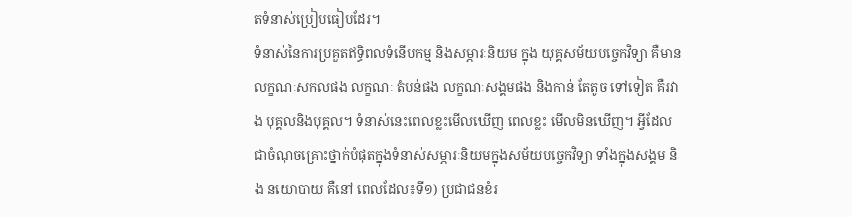តទំនាស់ប្រៀបធៀបដែរ។
ទំនាស់នៃការប្រគួតឥទ្ធិពលទំនើបកម្ម និងសម្ភារៈនិយម ក្នុង យុគ្គសម័យបច្ចេកវិទ្យា គឺមានលក្ខណៈសកលផង លក្ខណៈ តំបន់ផង លក្ខណៈសង្គមផង និងកាន់ តែតូច ទៅទៀត គឺរវាង បុគ្គលនិងបុគ្គល។ ទំនាស់នេះពេលខ្លះមើលឃើញ ពេលខ្លះ មើលមិនឃើញ។ អ្វីដែលជាចំណុចគ្រោះថ្នាក់បំផុតក្នុងទំនាស់សម្ភារៈនិយមក្នុងសម័យបច្ចេកវិទ្យា ទាំងក្នុងសង្គម និង នយោបាយ គឺនៅ ពេលដែល៖ទី១) ប្រជាជនខំរ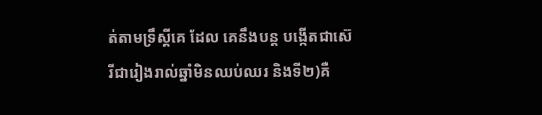ត់តាមទ្រឹស្តីគេ ដែល គេនឹងបន្ត បង្កើតជាស៊េរីជារៀងរាល់ឆ្នាំមិនឈប់ឈរ និងទី២)គឺ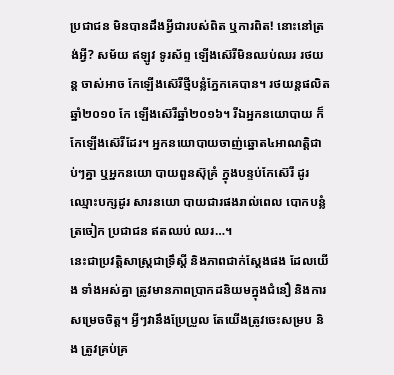ប្រជាជន មិនបានដឹងអ្វីជារបស់ពិត ឬការពិត! នោះនៅត្រង់អ្វី? សម័យ ឥឡូវ ទូរស័ព្ទ ឡើងស៊េរីមិនឈប់ឈរ រថយន្ត ចាស់អាច កែឡើងស៊េរីថ្មីបន្លំភ្នែកគេបាន។ រថយន្តផលិតឆ្នាំ២០១០ កែ ឡើងស៊េរីឆ្នាំ២០១៦។ រីឯអ្នកនយោបាយ ក៏កែឡើងស៊េរីដែរ។ អ្នកនយោបាយចាញ់ឆ្នោត៤អាណត្តិជាប់ៗគ្នា ឬអ្នកនយោ បាយពួនស៊ុគ្រំ ក្នុងបន្ទប់កែស៊េរី ដូរឈ្មោះបក្សដូរ សារនយោ បាយជារផងរាល់ពេល បោកបន្លំត្រចៀក ប្រជាជន ឥតឈប់ ឈរ…។
នេះជាប្រវត្តិសាស្ត្រជាទ្រឹស្តី និងភាពជាក់ស្តែងផង ដែលយើង ទាំងអស់គ្នា ត្រូវមានភាពប្រាកដនិយមក្នុងជំនឿ និងការ សម្រេចចិត្ត។ អ្វីៗវានឹងប្រែប្រួល តែយើងត្រូវចេះសម្រប និង ត្រូវគ្រប់គ្រ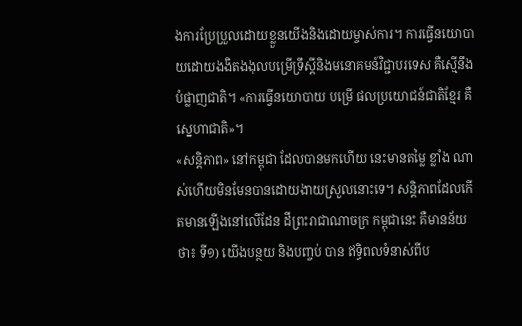ងការប្រែប្រួលដោយខ្លួនយើងនិងដោយម្ចាស់ការ។ ការធ្វើនយោបាយដោយងងិតងងុលបម្រើទ្រឹស្តីនិងមនោគមន៍វិជ្ជាបរទេស គឺស្មើនឹងបំផ្លាញជាតិ។ «ការធ្វើនយោបាយ បម្រើ ផលប្រយោជន៍ជាតិខ្មែរ គឺស្នេហាជាតិ»។
«សន្តិភាព» នៅកម្ពុជា ដែលបានមកហើយ នេះមានតម្លៃ ខ្លាំង ណាស់ហើយមិនមែនបានដោយងាយស្រួលនោះទេ។ សន្តិភាពដែលកើតមានឡើងនៅលើដែន ដីព្រះរាជាណាចក្រ កម្ពុជានេះ គឺមានន័យថា៖ ទី១) យើងបន្ថយ និងបញ្ចប់ បាន ឥទ្ធិពលទំនាស់ពីប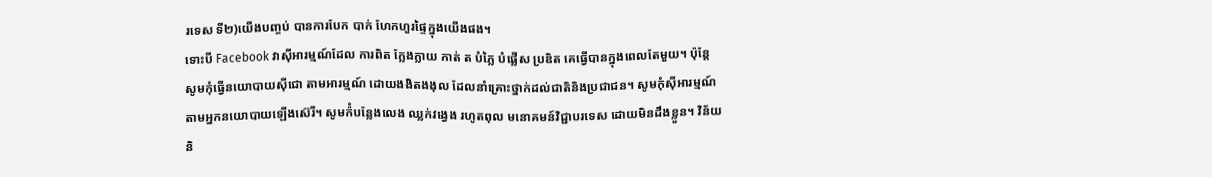រទេស ទី២)យើងបញ្ចប់ បានការបែក បាក់ ហែកហួរផ្ទៃក្នុងយើងផង។
ទោះបី Facebook វាស៊ីអារម្មណ៍ដែល ការពិត ក្លែងក្លាយ កាត់ ត បំភ្លៃ បំផ្លើស ប្រឌិត គេធ្វើបានក្នុងពេលតែមួយ។ ប៉ុន្តែ សូមកុំធ្វើនយោបាយស៊ីជោ តាមអារម្មណ៍ ដោយងងិតងងុល ដែលនាំគ្រោះថ្នាក់ដល់ជាតិនិងប្រជាជន។ សូមកុំស៊ីអារម្មណ៍ តាមអ្នកនយោបាយឡើងស៊េរី។ សូមក៉ំបន្លែងលេង ឈ្លក់វង្វេង រហូតពុល មនោគមន៍វិជ្ជាបរទេស ដោយមិនដឹងខ្លួន។ វិន័យ និ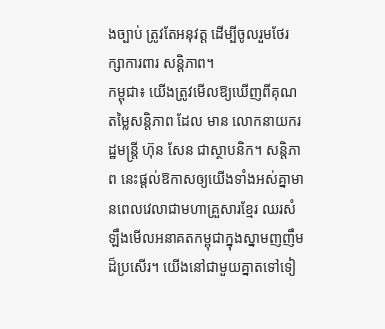ងច្បាប់ ត្រូវតែអនុវត្ត ដើម្បីចូលរួមថែរក្សាការពារ សន្តិភាព។
កម្ពុជា៖ យើងត្រូវមើលឱ្យឃើញពីគុណតម្លៃសន្តិភាព ដែល មាន លោកនាយករដ្ឋមន្រ្តី ហ៊ុន សែន ជាស្ថាបនិក។ សន្តិភាព នេះផ្តល់ឱកាសឲ្យយើងទាំងអស់គ្នាមានពេលវេលាជាមហាគ្រួសារខ្មែរ ឈរសំឡឹងមើលអនាគតកម្ពុជាក្នុងស្នាមញញឹមដ៏ប្រសើរ។ យើងនៅជាមួយគ្នាតទៅទៀ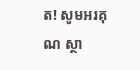ត! សូមអរគុណ ស្ថា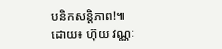បនិកសន្តិភាព!៕
ដោយ៖ ហ៊ុយ វណ្ណៈ